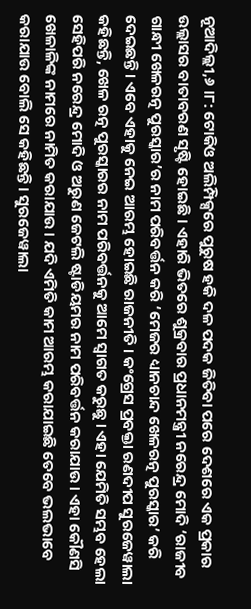ନୂଆଦିଲ୍ଲୀ,୬ ।୮: ଟୋକିଓ ଅଲିମ୍ପିକ୍ସରେ ପୁରୁଷ ହକି ଦଳ ପଦକ ଜିତିବା ପରେ ଦେଶରେ ଏକ ପ୍ରକାର ଉଲ୍ଲାସର ବାତାବରଣ ସୃଷ୍ଟି ହୋଇଛି । ଏହାରି ଭିତରେ ଶୁକ୍ରବାର ପ୍ରଧାନମନ୍ତ୍ରୀ ନରେନ୍ଦ୍ର ମୋଦି ‘ରାଜୀବ ଗାନ୍ଧୀ ଖେଳରତ୍ନ ପୁରସ୍କାର’ର ନାମ ପରିବର୍ତ୍ତନ କରି ‘ମେଜର ଧ୍ୟାନଚାନ୍ଦ ଖେଳରତ୍ନ ପୁରସ୍କାର’ କରି ଦେଇଛନ୍ତି । ଏବେ ଏହାକୁ ନେଇ ଆରମ୍ଭ ହୋଇଛି ରାଜନୀତି । କଂଗ୍ରେସ ପ୍ରବକ୍ତା ରଣଦୀପ ସୁରଜେୱାଲା କହିଛନ୍ତି, ଖେଳ ରତ୍ନ ପୁରସ୍କାରର ନାମ ପରିବର୍ତ୍ତନକୁ ଆମେ ସ୍ୱାଗତ କରୁଛୁ । ଏହା ଯେମିତି ସମ୍ଭବ ହେଲା ସେହିପରି ନରେନ୍ଦ୍ର ମୋଦି ଓ ଅରୁଣ ଜେଟଲି ଷ୍ଟାଡିୟମର ନାମ ପରିବର୍ତ୍ତନ କରାଯାଉ । ଏହା କୌଣସି ଖେଳାଳିଙ୍କ ନାମରେ ନାମିତ କରାଯାଉ । ଯଦି ଏମିତି କାମ ଆରମ୍ଭ କରାଯାଇଛି ତେବେ ଭଲଭାବେ କରାଯାଉ ବୋଲି ସେ କହିଛନ୍ତି । ସୁରଜେୱାଲା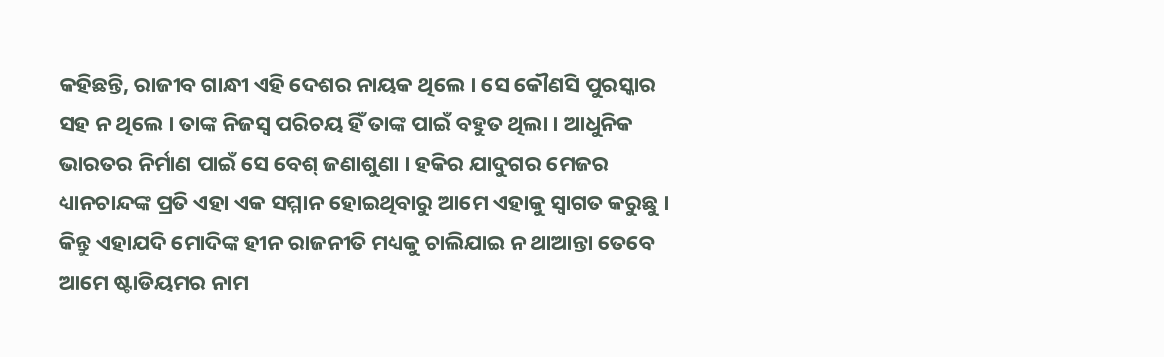କହିଛନ୍ତି, ରାଜୀବ ଗାନ୍ଧୀ ଏହି ଦେଶର ନାୟକ ଥିଲେ । ସେ କୌଣସି ପୁରସ୍କାର ସହ ନ ଥିଲେ । ତାଙ୍କ ନିଜସ୍ୱ ପରିଚୟ ହିଁ ତାଙ୍କ ପାଇଁ ବହୁତ ଥିଲା । ଆଧୁନିକ ଭାରତର ନିର୍ମାଣ ପାଇଁ ସେ ବେଶ୍ ଜଣାଶୁଣା । ହକିର ଯାଦୁଗର ମେଜର ଧ୍ୟାନଚାନ୍ଦଙ୍କ ପ୍ରତି ଏହା ଏକ ସମ୍ମାନ ହୋଇଥିବାରୁ ଆମେ ଏହାକୁ ସ୍ୱାଗତ କରୁଛୁ । କିନ୍ତୁ ଏହାଯଦି ମୋଦିଙ୍କ ହୀନ ରାଜନୀତି ମଧ୍ୟକୁ ଚାଲିଯାଇ ନ ଥାଆନ୍ତା ତେବେ ଆମେ ଷ୍ଟାଡିୟମର ନାମ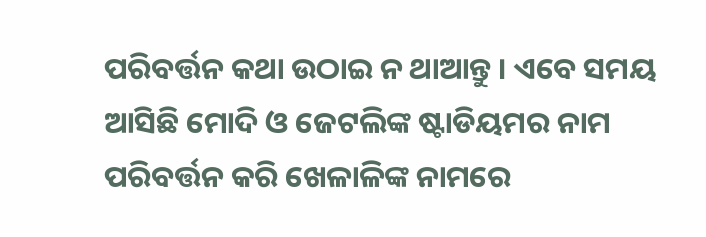ପରିବର୍ତ୍ତନ କଥା ଉଠାଇ ନ ଥାଆନ୍ତୁ । ଏବେ ସମୟ ଆସିଛି ମୋଦି ଓ ଜେଟଲିଙ୍କ ଷ୍ଟାଡିୟମର ନାମ ପରିବର୍ତ୍ତନ କରି ଖେଳାଳିଙ୍କ ନାମରେ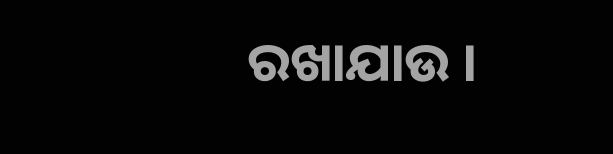ରଖାଯାଉ ।